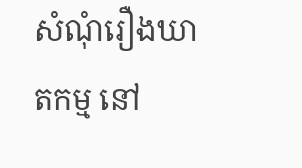សំណុំរឿងឃាតកម្ម នៅ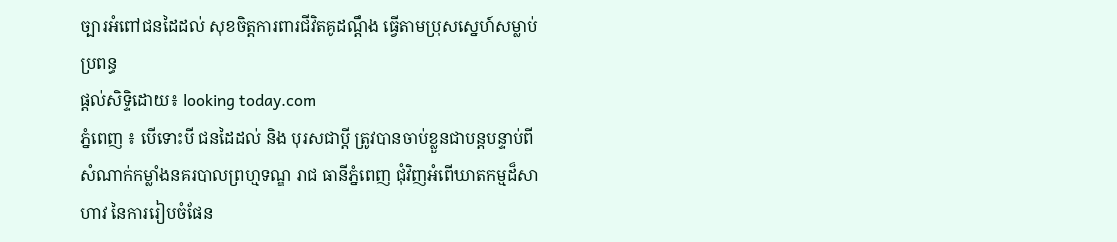ច្បារអំពៅជនដៃដល់ សុខចិត្ដការពារជីវិតគូដណ្ដឹង ធ្វើតាមប្រុសស្នេហ៍សម្លាប់ប្រពន្ធ
ផ្តល់សិទ្ទិដោយ៖ looking today.com
ភ្នំពេញ ៖ បើទោះបី ជនដៃដល់ និង បុរសជាប្ដី ត្រូវបានចាប់ខ្លួនជាបន្ដបន្ទាប់ពី សំណាក់កម្លាំងនគរបាលព្រហ្មទណ្ឌ រាជ ធានីភ្នំពេញ ជុំវិញអំពើឃាតកម្មដ៏សាហាវ នៃការរៀបចំផែន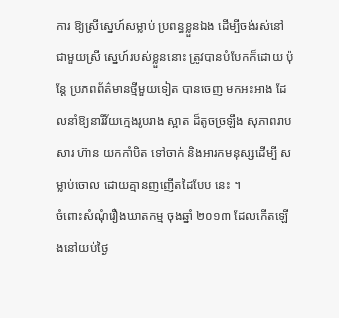ការ ឱ្យស្រីស្នេហ៍សម្លាប់ ប្រពន្ធខ្លួនឯង ដើម្បីចង់រស់នៅជាមួយស្រី ស្នេហ៍របស់ខ្លួននោះ ត្រូវបានបំបែកក៏ដោយ ប៉ុន្ដែ ប្រភពព័ត៌មានថ្មីមួយទៀត បានចេញ មកអះអាង ដែលនាំឱ្យនារីវ័យក្មេងរូបរាង ស្អាត ដ៏តូចច្រឡឹង សុភាពរាបសារ ហ៊ាន យកកាំបិត ទៅចាក់ និងអារកមនុស្សដើម្បី សម្លាប់ចោល ដោយគ្មានញញើតដៃបែប នេះ ។
ចំពោះសំណុំរឿងឃាតកម្ម ចុងឆ្នាំ ២០១៣ ដែលកើតឡើងនៅយប់ថ្ងៃ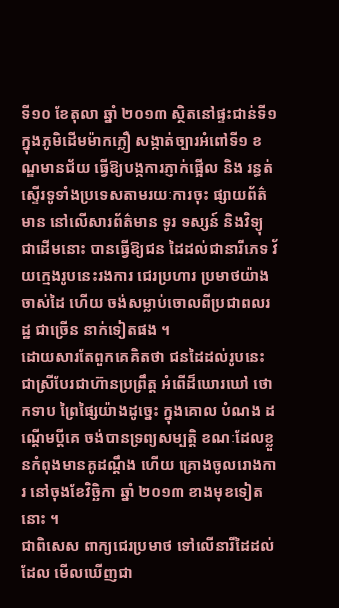ទី១០ ខែតុលា ឆ្នាំ ២០១៣ ស្ថិតនៅផ្ទះជាន់ទី១ ក្នុងភូមិដើមម៉ាកក្លឿ សង្កាត់ច្បារអំពៅទី១ ខណ្ឌមានជ័យ ធ្វើឱ្យបង្កការភ្ញាក់ផ្អើល និង រន្ធត់ ស្ទើរទូទាំងប្រទេសតាមរយៈការចុះ ផ្សាយព័ត៌មាន នៅលើសារព័ត៌មាន ទូរ ទស្សន៍ និងវិទ្យុជាដើមនោះ បានធ្វើឱ្យជន ដៃដល់ជានារីភេទ វ័យក្មេងរូបនេះរងការ ជេរប្រហារ ប្រមាថយ៉ាងចាស់ដៃ ហើយ ចង់សម្លាប់ចោលពីប្រជាពលរដ្ឋ ជាច្រើន នាក់ទៀតផង ។
ដោយសារតែពួកគេគិតថា ជនដៃដល់រូបនេះ ជាស្រីបែរជាហ៊ានប្រព្រឹត្ដ អំពើដ៏ឃោរឃៅ ថោកទាប ព្រៃផ្សៃយ៉ាងដូច្នេះ ក្នុងគោល បំណង ដណ្ដើមប្ដីគេ ចង់បានទ្រព្យសម្បត្ដិ ខណៈដែលខ្លួនកំពុងមានគូដណ្ដឹង ហើយ គ្រោងចូលរោងការ នៅចុងខែវិច្ឆិកា ឆ្នាំ ២០១៣ ខាងមុខទៀតនោះ ។
ជាពិសេស ពាក្យជេរប្រមាថ ទៅលើនារីដៃដល់ដែល មើលឃើញជា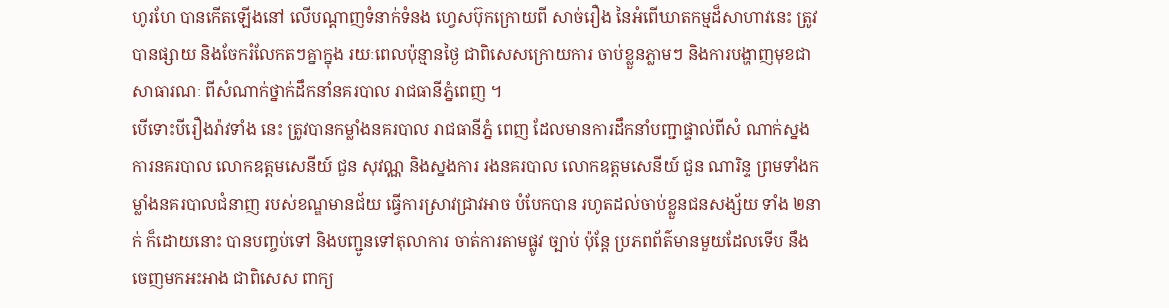ហូរហែ បានកើតឡើងនៅ លើបណ្ដាញទំនាក់ទំនង ហ្វេសប៊ុកក្រោយពី សាច់រឿង នៃអំពើឃាតកម្មដ៏សាហាវនេះ ត្រូវបានផ្សាយ និងចែករំលែកតៗគ្នាក្នុង រយៈពេលប៉ុន្មានថ្ងៃ ជាពិសេសក្រោយការ ចាប់ខ្លួនភ្លាមៗ និងការបង្ហាញមុខជា សាធារណៈ ពីសំណាក់ថ្នាក់ដឹកនាំនគរបាល រាជធានីភ្នំពេញ ។
បើទោះបីរឿងរ៉ាវទាំង នេះ ត្រូវបានកម្លាំងនគរបាល រាជធានីភ្នំ ពេញ ដែលមានការដឹកនាំបញ្ជាផ្ទាល់ពីសំ ណាក់ស្នងការនគរបាល លោកឧត្ដមសេនីយ៍ ជួន សុវណ្ណ និងស្នងការ រងនគរបាល លោកឧត្ដមសេនីយ៍ ជួន ណារិន្ទ ព្រមទាំងកម្លាំងនគរបាលជំនាញ របស់ខណ្ឌមានជ័យ ធ្វើការស្រាវជ្រាវអាច បំបែកបាន រហូតដល់ចាប់ខ្លួនជនសង្ស័យ ទាំង ២នាក់ ក៏ដោយនោះ បានបញ្ចប់ទៅ និងបញ្ជូនទៅតុលាការ ចាត់ការតាមផ្លូវ ច្បាប់ ប៉ុន្ដែ ប្រភពព័ត៌មានមួយដែលទើប នឹងចេញមកអះអាង ជាពិសេស ពាក្យ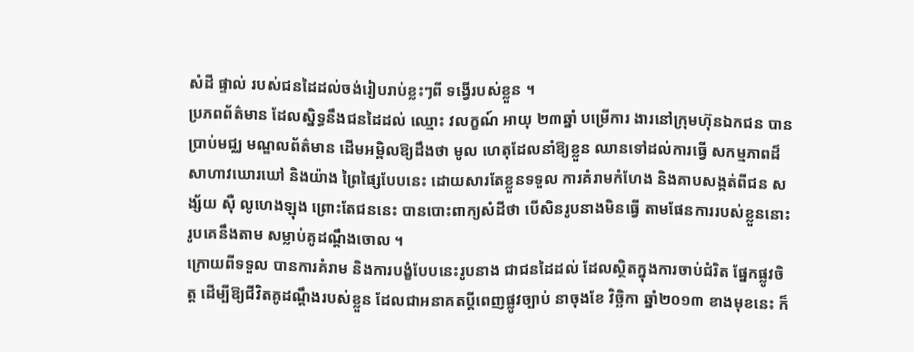សំដី ផ្ទាល់ របស់ជនដៃដល់ចង់រៀបរាប់ខ្លះៗពី ទង្វើរបស់ខ្លួន ។
ប្រភពព័ត៌មាន ដែលស្និទ្ធនឹងជនដៃដល់ ឈ្មោះ វលក្ខណ៍ អាយុ ២៣ឆ្នាំ បម្រើការ ងារនៅក្រុមហ៊ុនឯកជន បានប្រាប់មជ្ឈ មណ្ឌលព័ត៌មាន ដើមអម្ពិលឱ្យដឹងថា មូល ហេតុដែលនាំឱ្យខ្លួន ឈានទៅដល់ការធ្វើ សកម្មភាពដ៏សាហាវឃោរឃៅ និងយ៉ាង ព្រៃផ្សៃបែបនេះ ដោយសារតែខ្លួនទទួល ការគំរាមកំហែង និងគាបសង្កត់ពីជន សង្ស័យ ស៊ឺ លូហេងឡុង ព្រោះតែជននេះ បានបោះពាក្យសំដីថា បើសិនរូបនាងមិនធ្វើ តាមផែនការរបស់ខ្លួននោះ រូបគេនឹងតាម សម្លាប់គូដណ្ដឹងចោល ។
ក្រោយពីទទួល បានការគំរាម និងការបង្ខំបែបនេះរូបនាង ជាជនដៃដល់ ដែលស្ថិតក្នុងការចាប់ជំរិត ផ្នែកផ្លូវចិត្ដ ដើម្បីឱ្យជីវិតគូដណ្ដឹងរបស់ខ្លួន ដែលជាអនាគតប្ដីពេញផ្លូវច្បាប់ នាចុងខែ វិច្ឆិកា ឆ្នាំ២០១៣ ខាងមុខនេះ ក៏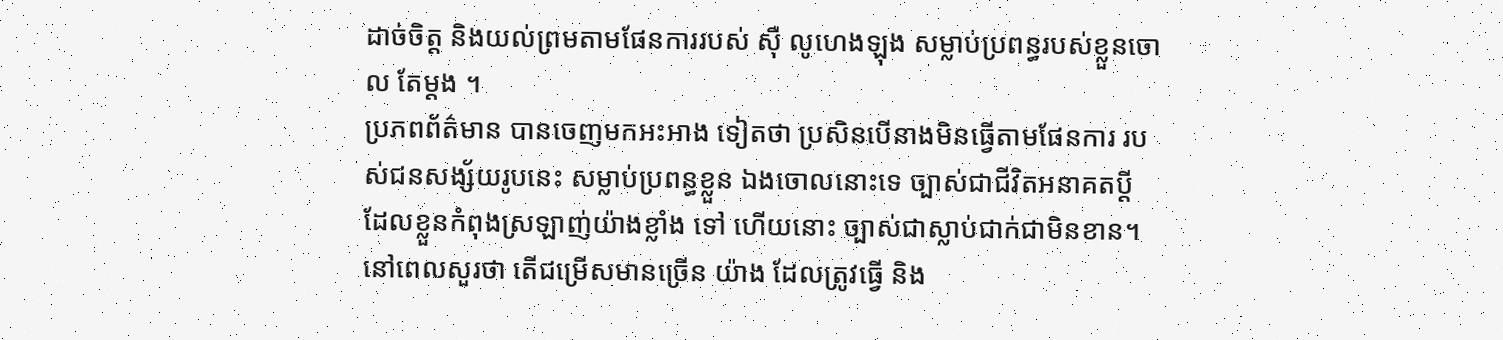ដាច់ចិត្ដ និងយល់ព្រមតាមផែនការរបស់ ស៊ឺ លូហេងឡុង សម្លាប់ប្រពន្ធរបស់ខ្លួនចោល តែម្ដង ។
ប្រភពព័ត៌មាន បានចេញមកអះអាង ទៀតថា ប្រសិនបើនាងមិនធ្វើតាមផែនការ របស់ជនសង្ស័យរូបនេះ សម្លាប់ប្រពន្ធខ្លួន ឯងចោលនោះទេ ច្បាស់ជាជីវិតអនាគតប្ដី ដែលខ្លួនកំពុងស្រឡាញ់យ៉ាងខ្លាំង ទៅ ហើយនោះ ច្បាស់ជាស្លាប់ជាក់ជាមិនខាន។
នៅពេលសួរថា តើជម្រើសមានច្រើន យ៉ាង ដែលត្រូវធ្វើ និង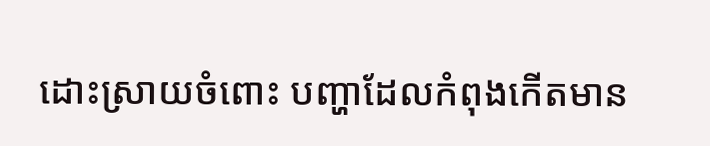ដោះស្រាយចំពោះ បញ្ហាដែលកំពុងកើតមាន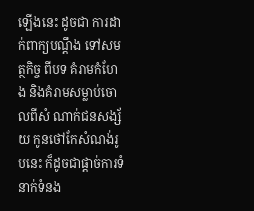ឡើងនេះ ដូចជា ការដាក់ពាក្យបណ្ដឹង ទៅសមត្ថកិច្ច ពីបទ គំរាមកំហែង និងគំរាមសម្លាប់ចោលពីសំ ណាក់ជនសង្ស័យ កូនថៅកែសំណង់រូបនេះ ក៏ដូចជាផ្ដាច់ការទំនាក់ទំនង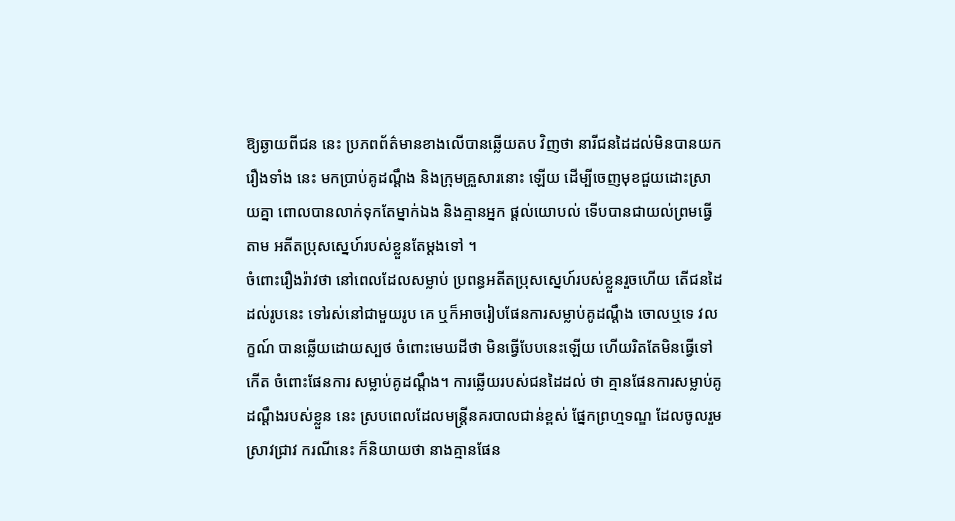ឱ្យឆ្ងាយពីជន នេះ ប្រភពព័ត៌មានខាងលើបានឆ្លើយតប វិញថា នារីជនដៃដល់មិនបានយករឿងទាំង នេះ មកប្រាប់គូដណ្ដឹង និងក្រុមគ្រួសារនោះ ឡើយ ដើម្បីចេញមុខជួយដោះស្រាយគ្នា ពោលបានលាក់ទុកតែម្នាក់ឯង និងគ្មានអ្នក ផ្ដល់យោបល់ ទើបបានជាយល់ព្រមធ្វើតាម អតីតប្រុសស្នេហ៍របស់ខ្លួនតែម្ដងទៅ ។
ចំពោះរឿងរ៉ាវថា នៅពេលដែលសម្លាប់ ប្រពន្ធអតីតប្រុសស្នេហ៍របស់ខ្លួនរួចហើយ តើជនដៃដល់រូបនេះ ទៅរស់នៅជាមួយរូប គេ ឬក៏អាចរៀបផែនការសម្លាប់គូដណ្ដឹង ចោលឬទេ វលក្ខណ៍ បានឆ្លើយដោយស្បថ ចំពោះមេឃដីថា មិនធ្វើបែបនេះឡើយ ហើយរិតតែមិនធ្វើទៅកើត ចំពោះផែនការ សម្លាប់គូដណ្ដឹង។ ការឆ្លើយរបស់ជនដៃដល់ ថា គ្មានផែនការសម្លាប់គូដណ្ដឹងរបស់ខ្លួន នេះ ស្របពេលដែលមន្ដ្រីនគរបាលជាន់ខ្ពស់ ផ្នែកព្រហ្មទណ្ឌ ដែលចូលរួមស្រាវជ្រាវ ករណីនេះ ក៏និយាយថា នាងគ្មានផែន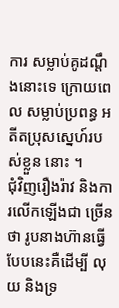ការ សម្លាប់គូដណ្ដឹងនោះទេ ក្រោយពេល សម្លាប់ប្រពន្ធ អតីតប្រុសស្នេហ៍របស់ខ្លួន នោះ ។
ជុំវិញរឿងរ៉ាវ និងការលើកឡើងជា ច្រើនថា រូបនាងហ៊ានធ្វើបែបនេះគឺដើម្បី លុយ និងទ្រ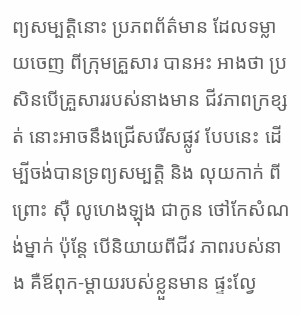ព្យសម្បត្ដិនោះ ប្រភពព័ត៌មាន ដែលទម្លាយចេញ ពីក្រុមគ្រួសារ បានអះ អាងថា ប្រសិនបើគ្រួសាររបស់នាងមាន ជីវភាពក្រខ្សត់ នោះអាចនឹងជ្រើសរើសផ្លូវ បែបនេះ ដើម្បីចង់បានទ្រព្យសម្បត្ដិ និង លុយកាក់ ពីព្រោះ ស៊ឺ លូហេងឡុង ជាកូន ថៅកែសំណង់ម្នាក់ ប៉ុន្ដែ បើនិយាយពីជីវ ភាពរបស់នាង គឺឪពុក-ម្ដាយរបស់ខ្លួនមាន ផ្ទះល្វែ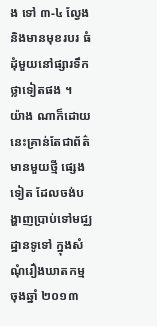ង ទៅ ៣-៤ ល្វែង និងមានមុខរបរ ធំដុំមួយនៅផ្សារទឹកថ្លាទៀតផង ។
យ៉ាង ណាក៏ដោយ នេះគ្រាន់តែជាព័ត៌មានមួយថ្មី ផ្សេងទៀត ដែលចង់បង្ហាញប្រាប់ទៅមជ្ឈ ដ្ឋានទូទៅ ក្នុងសំណុំរឿងឃាតកម្ម ចុងឆ្នាំ ២០១៣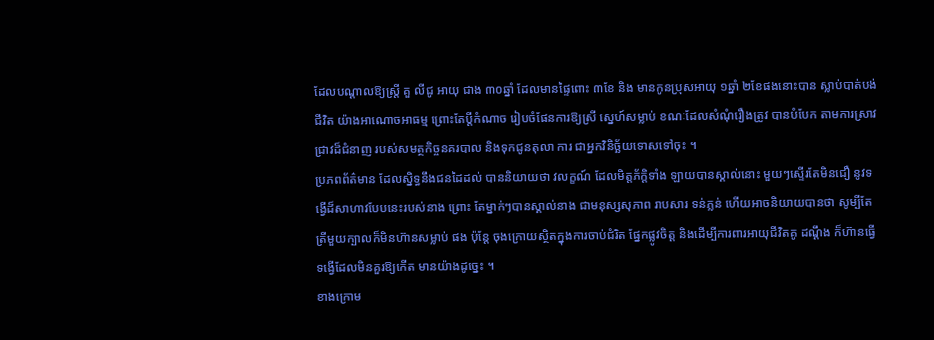ដែលបណ្ដាលឱ្យស្ដ្រី គួ លីជូ អាយុ ជាង ៣០ឆ្នាំ ដែលមានផ្ទៃពោះ ៣ខែ និង មានកូនប្រុសអាយុ ១ឆ្នាំ ២ខែផងនោះបាន ស្លាប់បាត់បង់ជីវិត យ៉ាងអាណោចអាធម្ម ព្រោះតែប្ដីកំណាច រៀបចំផែនការឱ្យស្រី ស្នេហ៍សម្លាប់ ខណៈដែលសំណុំរឿងត្រូវ បានបំបែក តាមការស្រាវជ្រាវដ៏ជំនាញ របស់សមត្ថកិច្ចនគរបាល និងទុកជូនតុលា ការ ជាអ្នកវិនិច្ឆ័យទោសទៅចុះ ។
ប្រភពព័ត៌មាន ដែលស្និទ្ធនឹងជនដៃដល់ បាននិយាយថា វលក្ខណ៍ ដែលមិត្ដភ័ក្ដិទាំង ឡាយបានស្គាល់នោះ មួយៗស្ទើរតែមិនជឿ នូវទង្វើដ៏សាហាវបែបនេះរបស់នាង ព្រោះ តែម្នាក់ៗបានស្គាល់នាង ជាមនុស្សសុភាព រាបសារ ទន់ភ្លន់ ហើយអាចនិយាយបានថា សូម្បីតែត្រីមួយក្បាលក៏មិនហ៊ានសម្លាប់ ផង ប៉ុន្ដែ ចុងក្រោយស្ថិតក្នុងការចាប់ជំរិត ផ្នែកផ្លូវចិត្ដ និងដើម្បីការពារអាយុជីវិតគូ ដណ្ដឹង ក៏ហ៊ានធ្វើទង្វើដែលមិនគួរឱ្យកើត មានយ៉ាងដូច្នេះ ។
ខាងក្រោម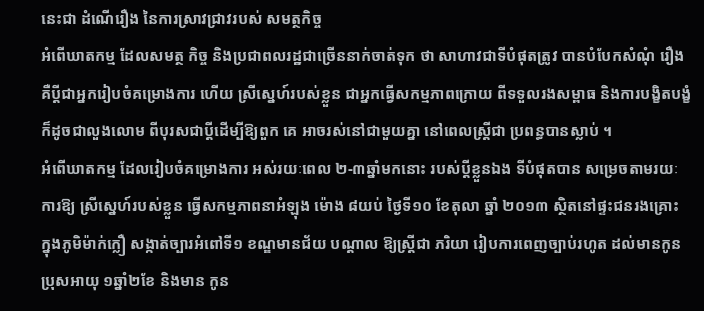នេះជា ដំណើរឿង នៃការស្រាវជ្រាវរបស់ សមត្ថកិច្ច
អំពើឃាតកម្ម ដែលសមត្ថ កិច្ច និងប្រជាពលរដ្ឋជាច្រើននាក់ចាត់ទុក ថា សាហាវជាទីបំផុតត្រូវ បានបំបែកសំណុំ រឿង គឺប្ដីជាអ្នករៀបចំគម្រោងការ ហើយ ស្រីស្នេហ៍របស់ខ្លួន ជាអ្នកធ្វើសកម្មភាពក្រោយ ពីទទួលរងសម្ពាធ និងការបង្ខិតបង្ខំ ក៏ដូចជាលួងលោម ពីបុរសជាប្ដីដើម្បីឱ្យពួក គេ អាចរស់នៅជាមួយគ្នា នៅពេលស្ដ្រីជា ប្រពន្ធបានស្លាប់ ។
អំពើឃាតកម្ម ដែលរៀបចំគម្រោងការ អស់រយៈពេល ២-៣ឆ្នាំមកនោះ របស់ប្ដីខ្លួនឯង ទីបំផុតបាន សម្រេចតាមរយៈការឱ្យ ស្រីស្នេហ៍របស់ខ្លួន ធ្វើសកម្មភាពនាអំឡុង ម៉ោង ៨យប់ ថ្ងៃទី១០ ខែតុលា ឆ្នាំ ២០១៣ ស្ថិតនៅផ្ទះជនរងគ្រោះ ក្នុងភូមិម៉ាក់ក្លឿ សង្កាត់ច្បារអំពៅទី១ ខណ្ឌមានជ័យ បណ្ដាល ឱ្យស្ដ្រីជា ភរិយា រៀបការពេញច្បាប់រហូត ដល់មានកូនប្រុសអាយុ ១ឆ្នាំ២ខែ និងមាន កូន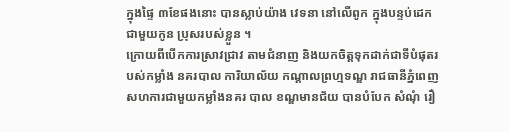ក្នុងផ្ទៃ ៣ខែផងនោះ បានស្លាប់យ៉ាង វេទនា នៅលើពូក ក្នុងបន្ទប់ដេកជាមួយកូន ប្រុសរបស់ខ្លួន ។
ក្រោយពីបើកការស្រាវជ្រាវ តាមជំនាញ និងយកចិត្ដទុកដាក់ជាទីបំផុតរបស់កម្លាំង នគរបាល ការិយាល័យ កណ្ដាលព្រហ្មទណ្ឌ រាជធានីភ្នំពេញ សហការជាមួយកម្លាំងនគរ បាល ខណ្ឌមានជ័យ បានបំបែក សំណុំ រឿ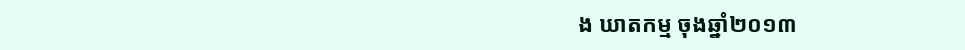ង ឃាតកម្ម ចុងឆ្នាំ២០១៣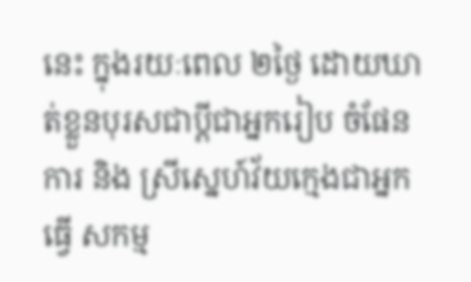នេះ ក្នុងរយៈពេល ២ថ្ងៃ ដោយឃាត់ខ្លួនបុរសជាប្ដីជាអ្នករៀប ចំផែនការ និង ស្រីស្នេហ៍វ័យក្មេងជាអ្នកធ្វើ សកម្ម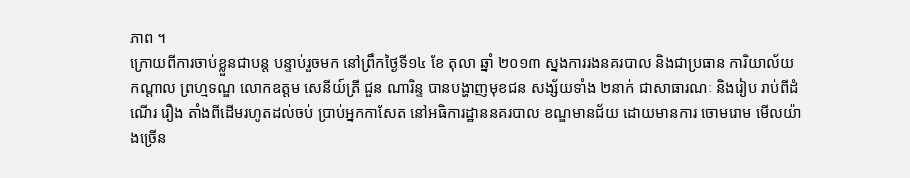ភាព ។
ក្រោយពីការចាប់ខ្លួនជាបន្ដ បន្ទាប់រួចមក នៅព្រឹកថ្ងៃទី១៤ ខែ តុលា ឆ្នាំ ២០១៣ ស្នងការរងនគរបាល និងជាប្រធាន ការិយាល័យកណ្ដាល ព្រហ្មទណ្ឌ លោកឧត្ដម សេនីយ៍ត្រី ជួន ណារិន្ទ បានបង្ហាញមុខជន សង្ស័យទាំង ២នាក់ ជាសាធារណៈ និងរៀប រាប់ពីដំណើរ រឿង តាំងពីដើមរហូតដល់ចប់ ប្រាប់អ្នកកាសែត នៅអធិការដ្ឋាននគរបាល ខណ្ឌមានជ័យ ដោយមានការ ចោមរោម មើលយ៉ាងច្រើន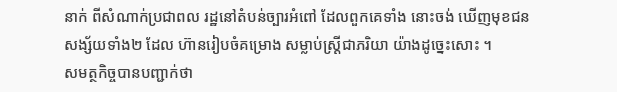នាក់ ពីសំណាក់ប្រជាពល រដ្ឋនៅតំបន់ច្បារអំពៅ ដែលពួកគេទាំង នោះចង់ ឃើញមុខជនសង្ស័យទាំង២ ដែល ហ៊ានរៀបចំគម្រោង សម្លាប់ស្ដ្រីជាភរិយា យ៉ាងដូច្នេះសោះ ។
សមត្ថកិច្ចបានបញ្ជាក់ថា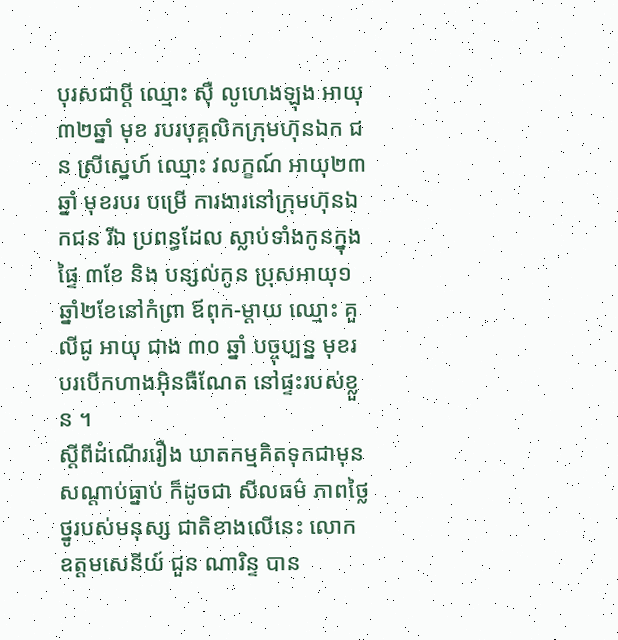បុរសជាប្ដី ឈ្មោះ ស៊ឺ លូហេងឡុង អាយុ ៣២ឆ្នាំ មុខ របរបុគ្គលិកក្រុមហ៊ុនឯក ជន ស្រីស្នេហ៍ ឈ្មោះ វលក្ខណ៍ អាយុ២៣ឆ្នាំ មុខរបរ បម្រើ ការងារនៅក្រុមហ៊ុនឯកជន រីឯ ប្រពន្ធដែល ស្លាប់ទាំងកូនក្នុងផ្ទៃ ៣ខែ និង បន្សល់កូន ប្រុសអាយុ១ឆ្នាំ២ខែនៅកំព្រា ឪពុក-ម្ដាយ ឈ្មោះ គួ លីជូ អាយុ ជាង ៣០ ឆ្នាំ បច្ចុប្បន្ន មុខរបរបើកហាងអ៊ិនធឺណែត នៅផ្ទះរបស់ខ្លួន ។
ស្ដីពីដំណើររឿង ឃាតកម្មគិតទុកជាមុន សណ្ដាប់ធ្នាប់ ក៏ដូចជា សីលធម៌ ភាពថ្លៃថ្នូរបស់មនុស្ស ជាតិខាងលើនេះ លោកឧត្ដមសេនីយ៍ ជួន ណារិន្ទ បាន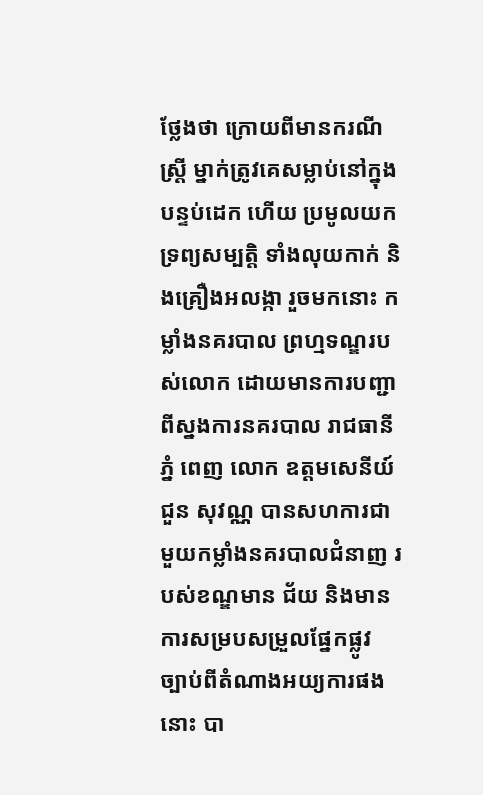ថ្លែងថា ក្រោយពីមានករណី ស្ដ្រី ម្នាក់ត្រូវគេសម្លាប់នៅក្នុងបន្ទប់ដេក ហើយ ប្រមូលយកទ្រព្យសម្បត្ដិ ទាំងលុយកាក់ និងគ្រឿងអលង្កា រួចមកនោះ កម្លាំងនគរបាល ព្រហ្មទណ្ឌរបស់លោក ដោយមានការបញ្ជា ពីស្នងការនគរបាល រាជធានីភ្នំ ពេញ លោក ឧត្ដមសេនីយ៍ ជួន សុវណ្ណ បានសហការជា មួយកម្លាំងនគរបាលជំនាញ របស់ខណ្ឌមាន ជ័យ និងមានការសម្របសម្រួលផ្នែកផ្លូវ ច្បាប់ពីតំណាងអយ្យការផងនោះ បា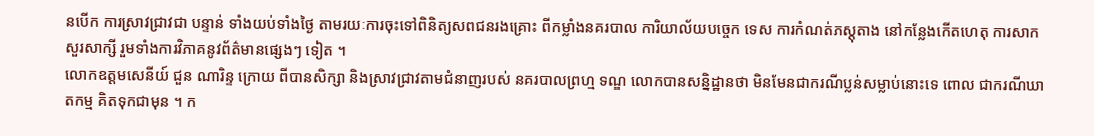នបើក ការស្រាវជ្រាវជា បន្ទាន់ ទាំងយប់ទាំងថ្ងៃ តាមរយៈការចុះទៅពិនិត្យសពជនរងគ្រោះ ពីកម្លាំងនគរបាល ការិយាល័យបច្ចេក ទេស ការកំណត់ភស្ដុតាង នៅកន្លែងកើតហេតុ ការសាកសួរសាក្សី រួមទាំងការវិភាគនូវព័ត៌មានផ្សេងៗ ទៀត ។
លោកឧត្ដមសេនីយ៍ ជួន ណារិន្ទ ក្រោយ ពីបានសិក្សា និងស្រាវជ្រាវតាមជំនាញរបស់ នគរបាលព្រហ្ម ទណ្ឌ លោកបានសន្និដ្ឋានថា មិនមែនជាករណីប្លន់សម្លាប់នោះទេ ពោល ជាករណីឃាតកម្ម គិតទុកជាមុន ។ ក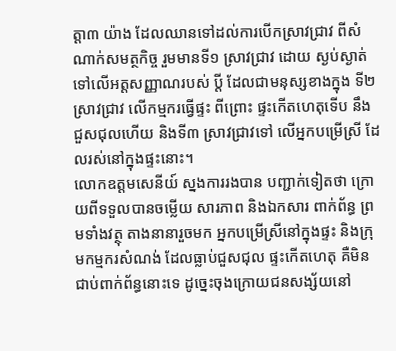ត្ដា៣ យ៉ាង ដែលឈានទៅដល់ការបើកស្រាវជ្រាវ ពីសំណាក់សមត្ថកិច្ច រួមមានទី១ ស្រាវជ្រាវ ដោយ ស្ងប់ស្ងាត់ ទៅលើអត្ដសញ្ញាណរបស់ ប្ដី ដែលជាមនុស្សខាងក្នុង ទី២ ស្រាវជ្រាវ លើកម្មករធ្វើផ្ទះ ពីព្រោះ ផ្ទះកើតហេតុទើប នឹងជួសជុលហើយ និងទី៣ ស្រាវជ្រាវទៅ លើអ្នកបម្រើស្រី ដែលរស់នៅក្នុងផ្ទះនោះ។
លោកឧត្ដមសេនីយ៍ ស្នងការរងបាន បញ្ជាក់ទៀតថា ក្រោយពីទទួលបានចម្លើយ សារភាព និងឯកសារ ពាក់ព័ន្ធ ព្រមទាំងវត្ថុ តាងនានារួចមក អ្នកបម្រើស្រីនៅក្នុងផ្ទះ និងក្រុមកម្មករសំណង់ ដែលធ្លាប់ជួសជុល ផ្ទះកើតហេតុ គឺមិនជាប់ពាក់ព័ន្ធនោះទេ ដូច្នេះចុងក្រោយជនសង្ស័យនៅ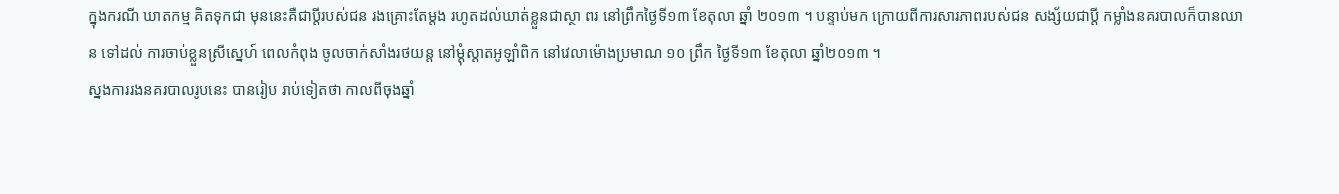ក្នុងករណី ឃាតកម្ម គិតទុកជា មុននេះគឺជាប្ដីរបស់ជន រងគ្រោះតែម្ដង រហូតដល់ឃាត់ខ្លួនជាស្ថា ពរ នៅព្រឹកថ្ងៃទី១៣ ខែតុលា ឆ្នាំ ២០១៣ ។ បន្ទាប់មក ក្រោយពីការសារភាពរបស់ជន សង្ស័យជាប្ដី កម្លាំងនគរបាលក៏បានឈាន ទៅដល់ ការចាប់ខ្លួនស្រីស្នេហ៍ ពេលកំពុង ចូលចាក់សាំងរថយន្ដ នៅម្ដុំស្ដាតអូឡាំពិក នៅវេលាម៉ោងប្រមាណ ១០ ព្រឹក ថ្ងៃទី១៣ ខែតុលា ឆ្នាំ២០១៣ ។
ស្នងការរងនគរបាលរូបនេះ បានរៀប រាប់ទៀតថា កាលពីចុងឆ្នាំ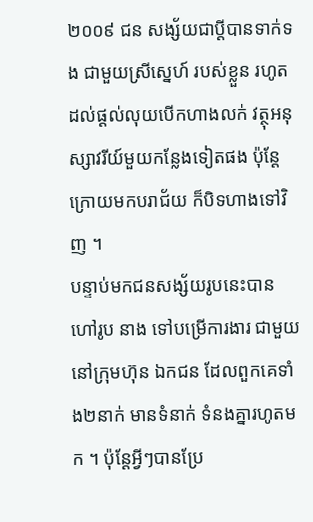២០០៩ ជន សង្ស័យជាប្ដីបានទាក់ទង ជាមួយស្រីស្នេហ៍ របស់ខ្លួន រហូតដល់ផ្ដល់លុយបើកហាងលក់ វត្ថុអនុស្សាវរីយ៍មួយកន្លែងទៀតផង ប៉ុន្ដែ ក្រោយមកបរាជ័យ ក៏បិទហាងទៅវិញ ។
បន្ទាប់មកជនសង្ស័យរូបនេះបានហៅរូប នាង ទៅបម្រើការងារ ជាមួយនៅក្រុមហ៊ុន ឯកជន ដែលពួកគេទាំង២នាក់ មានទំនាក់ ទំនងគ្នារហូតមក ។ ប៉ុន្ដែអ្វីៗបានប្រែ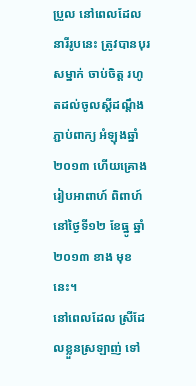ប្រួល នៅពេលដែលនារីរូបនេះ ត្រូវបានបុរសម្នាក់ ចាប់ចិត្ដ រហូតដល់ចូលស្ដីដណ្ដឹងភ្ជាប់ពាក្យ អំឡុងឆ្នាំ ២០១៣ ហើយគ្រោងរៀបអាពាហ៍ ពិពាហ៍ នៅថ្ងៃទី១២ ខែធ្នូ ឆ្នាំ២០១៣ ខាង មុខនេះ។
នៅពេលដែល ស្រីដែលខ្លួនស្រឡាញ់ ទៅ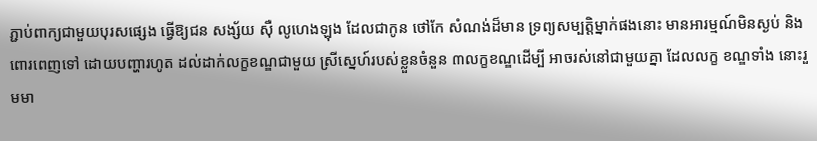ភ្ជាប់ពាក្យជាមួយបុរសផ្សេង ធ្វើឱ្យជន សង្ស័យ ស៊ឺ លូហេងឡុង ដែលជាកូន ថៅកែ សំណង់ដ៏មាន ទ្រព្យសម្បត្ដិម្នាក់ផងនោះ មានអារម្មណ៍មិនស្ងប់ និងពោរពេញទៅ ដោយបញ្ហារហូត ដល់ដាក់លក្ខខណ្ឌជាមួយ ស្រីស្នេហ៍របស់ខ្លួនចំនួន ៣លក្ខខណ្ឌដើម្បី អាចរស់នៅជាមួយគ្នា ដែលលក្ខ ខណ្ឌទាំង នោះរួមមា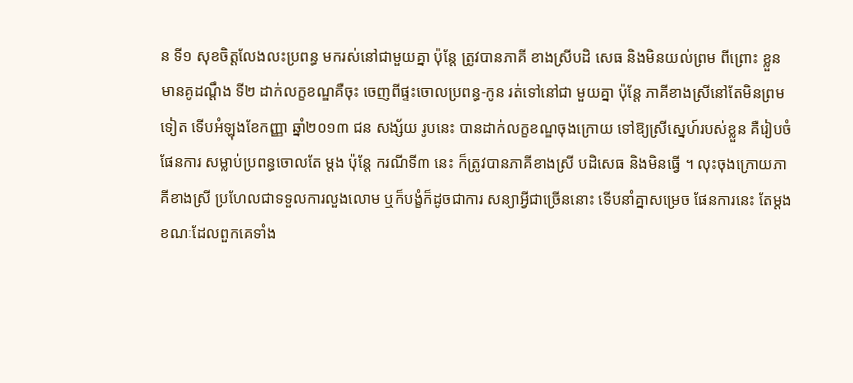ន ទី១ សុខចិត្ដលែងលះប្រពន្ធ មករស់នៅជាមួយគ្នា ប៉ុន្ដែ ត្រូវបានភាគី ខាងស្រីបដិ សេធ និងមិនយល់ព្រម ពីព្រោះ ខ្លួនមានគូដណ្ដឹង ទី២ ដាក់លក្ខខណ្ឌគឺចុះ ចេញពីផ្ទះចោលប្រពន្ធ-កូន រត់ទៅនៅជា មួយគ្នា ប៉ុន្ដែ ភាគីខាងស្រីនៅតែមិនព្រម ទៀត ទើបអំឡុងខែកញ្ញា ឆ្នាំ២០១៣ ជន សង្ស័យ រូបនេះ បានដាក់លក្ខខណ្ឌចុងក្រោយ ទៅឱ្យស្រីស្នេហ៍របស់ខ្លួន គឺរៀបចំផែនការ សម្លាប់ប្រពន្ធចោលតែ ម្ដង ប៉ុន្ដែ ករណីទី៣ នេះ ក៏ត្រូវបានភាគីខាងស្រី បដិសេធ និងមិនធ្វើ ។ លុះចុងក្រោយភាគីខាងស្រី ប្រហែលជាទទួលការលួងលោម ឬក៏បង្ខំក៏ដូចជាការ សន្យាអ្វីជាច្រើននោះ ទើបនាំគ្នាសម្រេច ផែនការនេះ តែម្ដង ខណៈដែលពួកគេទាំង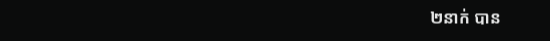២នាក់ បាន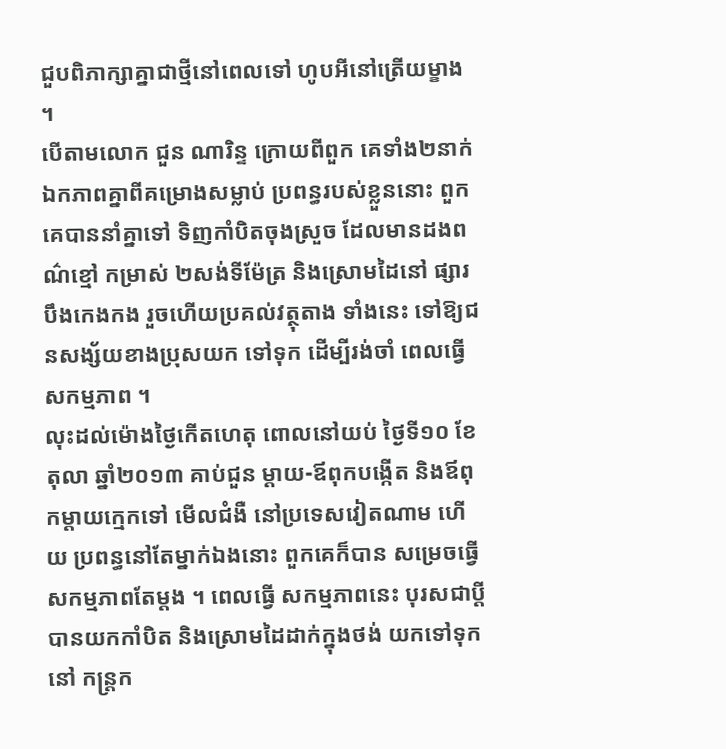ជួបពិភាក្សាគ្នាជាថ្មីនៅពេលទៅ ហូបអីនៅត្រើយម្ខាង ។
បើតាមលោក ជួន ណារិន្ទ ក្រោយពីពួក គេទាំង២នាក់ ឯកភាពគ្នាពីគម្រោងសម្លាប់ ប្រពន្ធរបស់ខ្លួននោះ ពួកគេបាននាំគ្នាទៅ ទិញកាំបិតចុងស្រួច ដែលមានដងពណ៌ខ្មៅ កម្រាស់ ២សង់ទីម៉ែត្រ និងស្រោមដៃនៅ ផ្សារបឹងកេងកង រួចហើយប្រគល់វត្ថុតាង ទាំងនេះ ទៅឱ្យជនសង្ស័យខាងប្រុសយក ទៅទុក ដើម្បីរង់ចាំ ពេលធ្វើសកម្មភាព ។
លុះដល់ម៉ោងថ្ងៃកើតហេតុ ពោលនៅយប់ ថ្ងៃទី១០ ខែតុលា ឆ្នាំ២០១៣ គាប់ជួន ម្ដាយ-ឪពុកបង្កើត និងឪពុកម្ដាយក្មេកទៅ មើលជំងឺ នៅប្រទេសវៀតណាម ហើយ ប្រពន្ធនៅតែម្នាក់ឯងនោះ ពួកគេក៏បាន សម្រេចធ្វើសកម្មភាពតែម្ដង ។ ពេលធ្វើ សកម្មភាពនេះ បុរសជាប្ដីបានយកកាំបិត និងស្រោមដៃដាក់ក្នុងថង់ យកទៅទុកនៅ កន្ដ្រក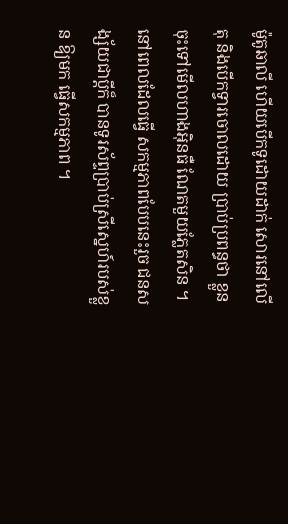ម៉ូតូឆាលី ហើយបើកទូដោយដាក់ សោរនៅលើតុ និងបើកទ្វារចោលដោយ ប្រាប់ប្រពន្ធថា ខ្លួនចុះទៅមើលហាងអ៊ិនធឺ ណែតមួយភ្លែតសិន ។ នៅពេលដែលធ្វើ សកម្មភាពបែបនេះរួច ជនសង្ស័យជាប្ដីក៏ បានទូរស័ព្ទប្រាប់ស្រីស្នេហ៍របស់ខ្លួន ឱ្យមក ធ្វើសកម្មភាព ។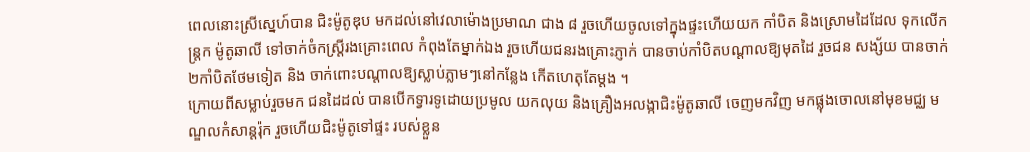ពេលនោះស្រីស្នេហ៍បាន ជិះម៉ូតូឌុប មកដល់នៅវេលាម៉ោងប្រមាណ ជាង ៨ រួចហើយចូលទៅក្នុងផ្ទះហើយយក កាំបិត និងស្រោមដៃដែល ទុកលើកន្ដ្រក ម៉ូតូឆាលី ទៅចាក់ចំកស្ដ្រីរងគ្រោះពេល កំពុងតែម្នាក់ឯង រួចហើយជនរងគ្រោះភ្ញាក់ បានចាប់កាំបិតបណ្ដាលឱ្យមុតដៃ រួចជន សង្ស័យ បានចាក់២កាំបិតថែមទៀត និង ចាក់ពោះបណ្ដាលឱ្យស្លាប់ភ្លាមៗនៅកន្លែង កើតហេតុតែម្ដង ។
ក្រោយពីសម្លាប់រួចមក ជនដៃដល់ បានបើកទ្វារទូដោយប្រមូល យកលុយ និងគ្រឿងអលង្កាជិះម៉ូតូឆាលី ចេញមកវិញ មកផ្លុងចោលនៅមុខមជ្ឈ មណ្ឌលកំសាន្ដរ៉ុក រួចហើយជិះម៉ូតូទៅផ្ទះ របស់ខ្លួន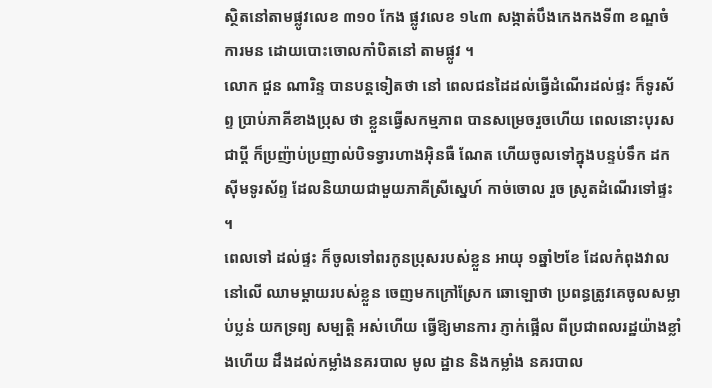ស្ថិតនៅតាមផ្លូវលេខ ៣១០ កែង ផ្លូវលេខ ១៤៣ សង្កាត់បឹងកេងកងទី៣ ខណ្ឌចំការមន ដោយបោះចោលកាំបិតនៅ តាមផ្លូវ ។
លោក ជួន ណារិន្ទ បានបន្ដទៀតថា នៅ ពេលជនដៃដល់ធ្វើដំណើរដល់ផ្ទះ ក៏ទូរស័ព្ទ ប្រាប់ភាគីខាងប្រុស ថា ខ្លួនធ្វើសកម្មភាព បានសម្រេចរួចហើយ ពេលនោះបុរសជាប្ដី ក៏ប្រញ៉ាប់ប្រញាល់បិទទ្វារហាងអ៊ិនធឺ ណែត ហើយចូលទៅក្នុងបន្ទប់ទឹក ដកស៊ីមទូរស័ព្ទ ដែលនិយាយជាមួយភាគីស្រីស្នេហ៍ កាច់ចោល រួច ស្រូតដំណើរទៅផ្ទះ ។
ពេលទៅ ដល់ផ្ទះ ក៏ចូលទៅពរកូនប្រុសរបស់ខ្លួន អាយុ ១ឆ្នាំ២ខែ ដែលកំពុងវាល នៅលើ ឈាមម្ដាយរបស់ខ្លួន ចេញមកក្រៅស្រែក ឆោឡោថា ប្រពន្ធត្រូវគេចូលសម្លាប់ប្លន់ យកទ្រព្យ សម្បត្ដិ អស់ហើយ ធ្វើឱ្យមានការ ភ្ញាក់ផ្អើល ពីប្រជាពលរដ្ឋយ៉ាងខ្លាំងហើយ ដឹងដល់កម្លាំងនគរបាល មូល ដ្ឋាន និងកម្លាំង នគរបាល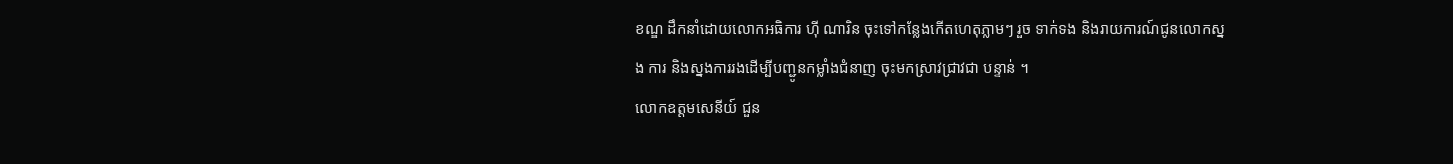ខណ្ឌ ដឹកនាំដោយលោកអធិការ ហ៊ី ណារិន ចុះទៅកន្លែងកើតហេតុភ្លាមៗ រួច ទាក់ទង និងរាយការណ៍ជូនលោកស្នង ការ និងស្នងការរងដើម្បីបញ្ជូនកម្លាំងជំនាញ ចុះមកស្រាវជ្រាវជា បន្ទាន់ ។
លោកឧត្ដមសេនីយ៍ ជួន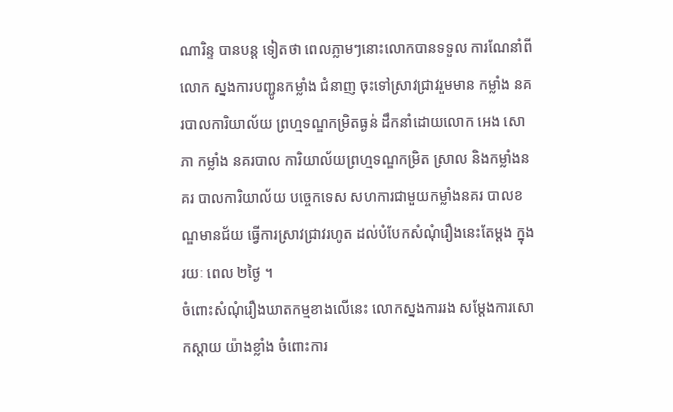ណារិន្ទ បានបន្ដ ទៀតថា ពេលភ្លាមៗនោះលោកបានទទួល ការណែនាំពីលោក ស្នងការបញ្ជូនកម្លាំង ជំនាញ ចុះទៅស្រាវជ្រាវរួមមាន កម្លាំង នគរបាលការិយាល័យ ព្រហ្មទណ្ឌកម្រិតធ្ងន់ ដឹកនាំដោយលោក អេង សោភា កម្លាំង នគរបាល ការិយាល័យព្រហ្មទណ្ឌកម្រិត ស្រាល និងកម្លាំងនគរ បាលការិយាល័យ បច្ចេកទេស សហការជាមួយកម្លាំងនគរ បាលខណ្ឌមានជ័យ ធ្វើការស្រាវជ្រាវរហូត ដល់បំបែកសំណុំរឿងនេះតែម្ដង ក្នុងរយៈ ពេល ២ថ្ងៃ ។
ចំពោះសំណុំរឿងឃាតកម្មខាងលើនេះ លោកស្នងការរង សម្ដែងការសោកស្ដាយ យ៉ាងខ្លាំង ចំពោះការ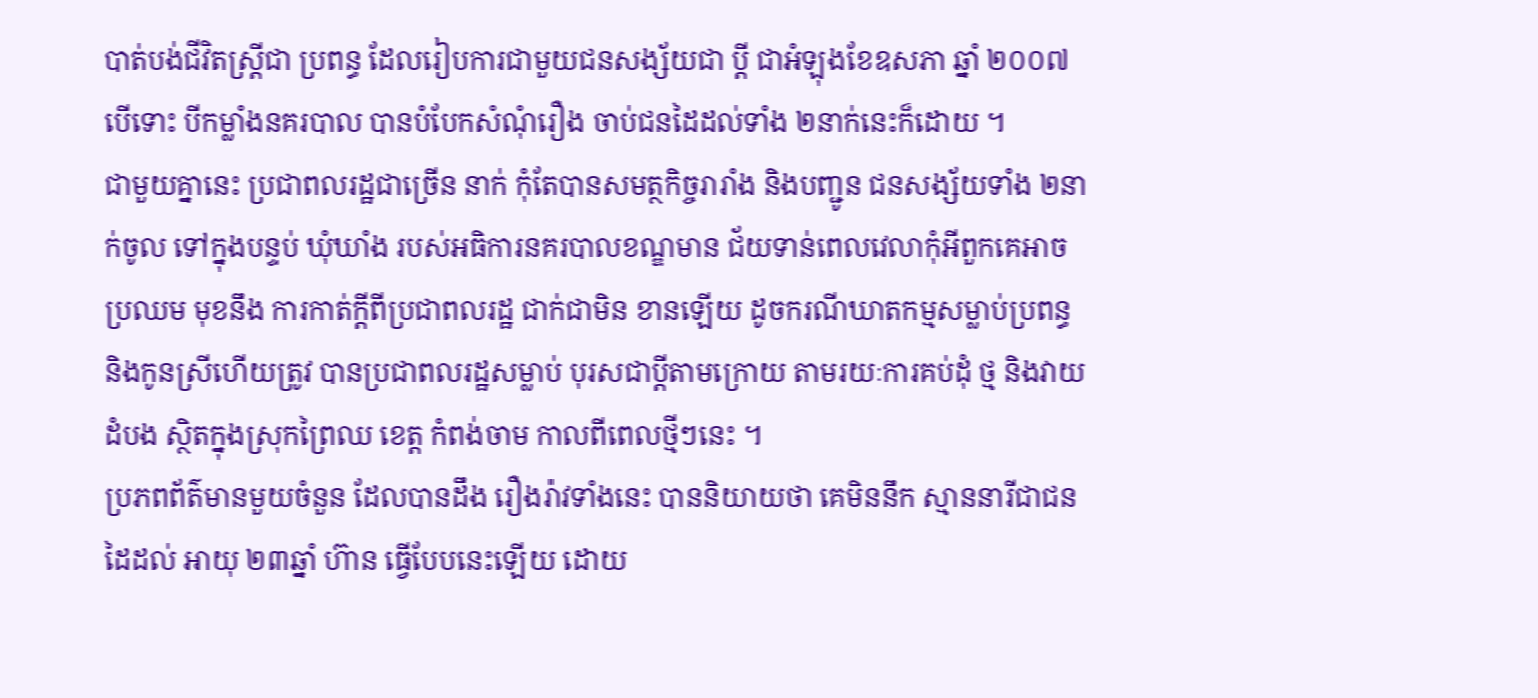បាត់បង់ជីវិតស្ដ្រីជា ប្រពន្ធ ដែលរៀបការជាមួយជនសង្ស័យជា ប្ដី ជាអំឡុងខែឧសភា ឆ្នាំ ២០០៧ បើទោះ បីកម្លាំងនគរបាល បានបំបែកសំណុំរឿង ចាប់ជនដៃដល់ទាំង ២នាក់នេះក៏ដោយ ។
ជាមួយគ្នានេះ ប្រជាពលរដ្ឋជាច្រើន នាក់ កុំតែបានសមត្ថកិច្ចរារាំង និងបញ្ជូន ជនសង្ស័យទាំង ២នាក់ចូល ទៅក្នុងបន្ទប់ ឃុំឃាំង របស់អធិការនគរបាលខណ្ឌមាន ជ័យទាន់ពេលវេលាកុំអីពួកគេអាចប្រឈម មុខនឹង ការកាត់ក្ដីពីប្រជាពលរដ្ឋ ជាក់ជាមិន ខានឡើយ ដូចករណីឃាតកម្មសម្លាប់ប្រពន្ធ និងកូនស្រីហើយត្រូវ បានប្រជាពលរដ្ឋសម្លាប់ បុរសជាប្ដីតាមក្រោយ តាមរយៈការគប់ដុំ ថ្ម និងវាយដំបង ស្ថិតក្នុងស្រុកព្រៃឈ ខេត្ដ កំពង់ចាម កាលពីពេលថ្មីៗនេះ ។
ប្រភពព័ត៌មានមួយចំនួន ដែលបានដឹង រឿងរ៉ាវទាំងនេះ បាននិយាយថា គេមិននឹក ស្មាននារីជាជនដៃដល់ អាយុ ២៣ឆ្នាំ ហ៊ាន ធ្វើបែបនេះឡើយ ដោយ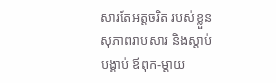សារតែអត្ដចរិត របស់ខ្លួនសុភាពរាបសារ និងស្ដាប់បង្គាប់ ឪពុក-ម្ដាយ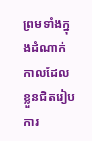ព្រមទាំងក្នុងដំណាក់កាលដែល ខ្លួនជិតរៀបការ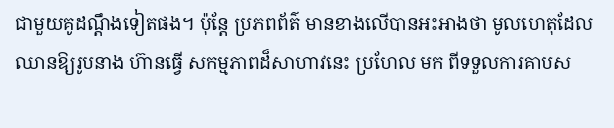ជាមួយគូដណ្ដឹងទៀតផង។ ប៉ុន្ដែ ប្រភពព័ត៌ មានខាងលើបានអះអាងថា មូលហេតុដែលឈានឱ្យរូបនាង ហ៊ានធ្វើ សកម្មភាពដ៏សាហាវនេះ ប្រហែល មក ពីទទួលការគាបស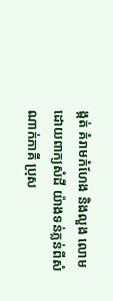ង្កត់ គំរាមកំហែង និងលួង លោមដោយពាក្យសំដី យ៉ាងទន់ភ្លន់ពីសំណាក់ភាគី ប្រុស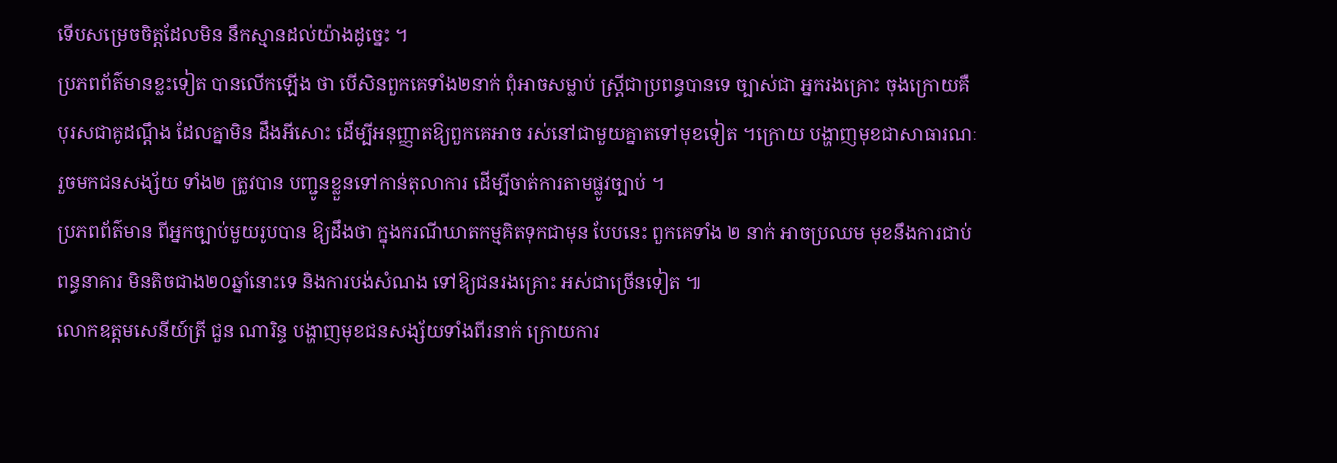ទើបសម្រេចចិត្ដដែលមិន នឹកស្មានដល់យ៉ាងដូច្នេះ ។
ប្រភពព័ត៌មានខ្លះទៀត បានលើកឡើង ថា បើសិនពួកគេទាំង២នាក់ ពុំអាចសម្លាប់ ស្ដ្រីជាប្រពន្ធបានទេ ច្បាស់ជា អ្នករងគ្រោះ ចុងក្រោយគឺបុរសជាគូដណ្ដឹង ដែលគ្នាមិន ដឹងអីសោះ ដើម្បីអនុញ្ញាតឱ្យពួកគេអាច រស់នៅជាមួយគ្នាតទៅមុខទៀត ។ក្រោយ បង្ហាញមុខជាសាធារណៈរួចមកជនសង្ស័យ ទាំង២ ត្រូវបាន បញ្ជូនខ្លួនទៅកាន់តុលាការ ដើម្បីចាត់ការតាមផ្លូវច្បាប់ ។
ប្រភពព័ត៌មាន ពីអ្នកច្បាប់មួយរូបបាន ឱ្យដឹងថា ក្នុងករណីឃាតកម្មគិតទុកជាមុន បែបនេះ ពួកគេទាំង ២ នាក់ អាចប្រឈម មុខនឹងការជាប់ ពន្ធនាគារ មិនតិចជាង២០ឆ្នាំនោះទេ និងការបង់សំណង ទៅឱ្យជនរងគ្រោះ អស់ជាច្រើនទៀត ៕
លោកឧត្តមសេនីយ៍ត្រី ជួន ណារិន្ទ បង្ហាញមុខជនសង្ស័យទាំងពីរនាក់ ក្រោយការ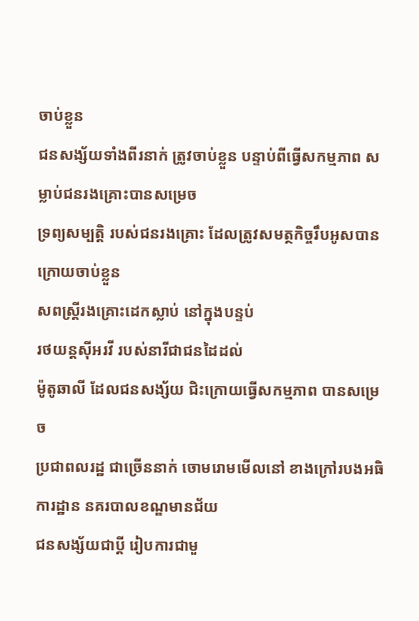ចាប់ខ្លួន
ជនសង្ស័យទាំងពីរនាក់ ត្រូវចាប់ខ្លួន បន្ទាប់ពីធ្វើសកម្មភាព សម្លាប់ជនរងគ្រោះបានសម្រេច
ទ្រព្យសម្បត្តិ របស់ជនរងគ្រោះ ដែលត្រូវសមត្ថកិច្ចរឹបអូសបាន ក្រោយចាប់ខ្លួន
សពស្រ្តីរងគ្រោះដេកស្លាប់ នៅក្នុងបន្ទប់
រថយន្តស៊ីអរវី របស់នារីជាជនដៃដល់
ម៉ូតូឆាលី ដែលជនសង្ស័យ ជិះក្រោយធ្វើសកម្មភាព បានសម្រេច
ប្រជាពលរដ្ឋ ជាច្រើននាក់ ចោមរោមមើលនៅ ខាងក្រៅរបងអធិការដ្ឋាន នគរបាលខណ្ឌមានជ័យ
ជនសង្ស័យជាប្តី រៀបការជាមួ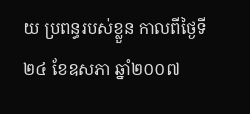យ ប្រពន្ធរបស់ខ្លួន កាលពីថ្ងៃទី២៤ ខែឧសភា ឆ្នាំ២០០៧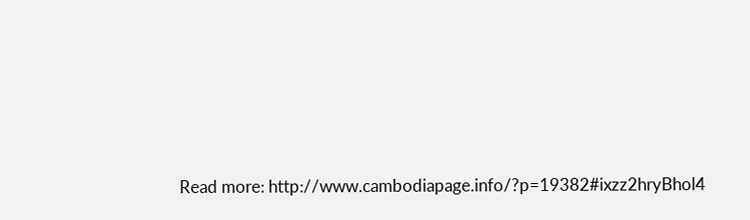Read more: http://www.cambodiapage.info/?p=19382#ixzz2hryBhol4